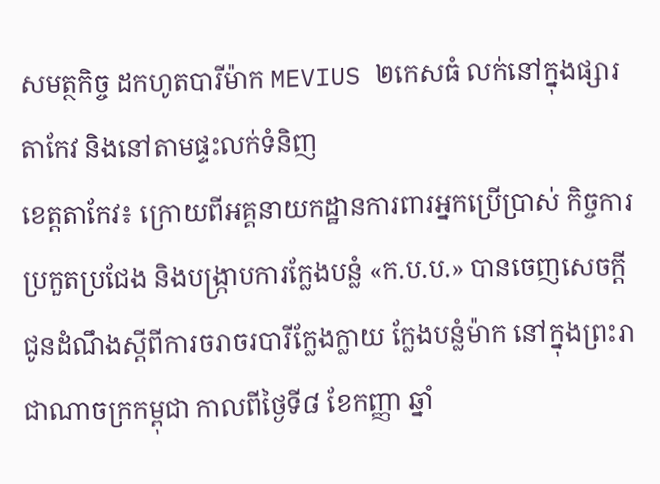សមត្ថកិច្ច ដកហូតបារីម៉ាក MEVIUS ២កេសធំ លក់នៅក្នុងផ្សារតាកែវ និងនៅតាមផ្ទះលក់ទំនិញ
ខេត្តតាកែវ៖ ក្រោយពីអគ្គនាយកដ្ឋានការពារអ្នកប្រើប្រាស់ កិច្ចការប្រកួតប្រជែង និងបង្ក្រាបការក្លែងបន្លំ «ក.ប.ប.» បានចេញសេចក្ដីជូនដំណឹងស្ដីពីការចរាចរបារីក្លែងក្លាយ ក្លែងបន្លំម៉ាក នៅក្នុងព្រះរាជាណាចក្រកម្ពុជា កាលពីថ្ងៃទី៨ ខែកញ្ញា ឆ្នាំ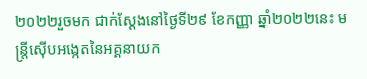២០២២រួចមក ជាក់ស្ដែងនៅថ្ងៃទី២៩ ខែកញ្ញា ឆ្នាំ២០២២នេះ មន្ត្រីស៊ើបអង្កេតនៃអគ្គនាយក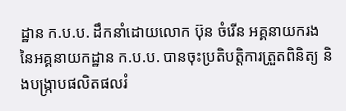ដ្ឋាន ក.ប.ប. ដឹកនាំដោយលោក ប៊ុន ចំរើន អគ្គនាយករង នៃអគ្គនាយកដ្ឋាន ក.ប.ប. បានចុះប្រតិបត្តិការត្រួតពិនិត្យ និងបង្ក្រាបផលិតផលរំ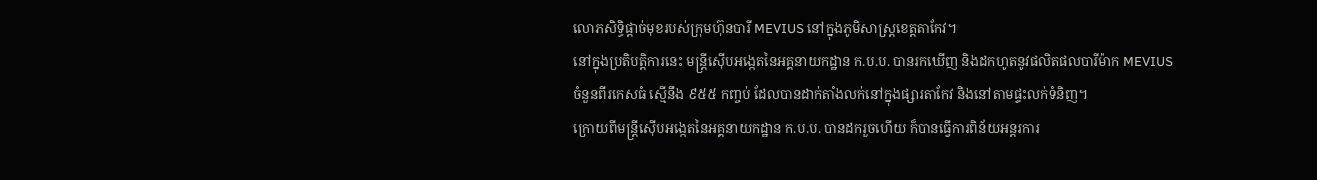លោភសិទ្ធិផ្ដាច់មុខរបស់ក្រុមហ៊ុនបារី MEVIUS នៅក្នុងភូមិសាស្ត្រខេត្តតាកែវ។
នៅក្នុងប្រតិបត្តិការនេះ មន្ត្រីស៊ើបអង្កេតនៃអគ្គនាយកដ្ឋាន ក.ប.ប. បានរកឃើញ និងដកហូតនូវផលិតផលបារីម៉ាក MEVIUS ចំនួនពីរកេសធំ ស្មើនឹង ៩៥៥ កញ្ចប់ ដែលបានដាក់តាំងលក់នៅក្នុងផ្សារតាកែវ និងនៅតាមផ្ទះលក់ទំនិញ។
ក្រោយពីមន្ត្រីស៊ើបអង្កេតនៃអគ្គនាយកដ្ឋាន ក.ប.ប. បានដករួចហើយ ក៏បានធ្វើការពិន័យអន្តរការ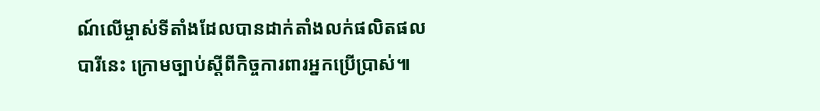ណ៍លើម្ចាស់ទីតាំងដែលបានដាក់តាំងលក់ផលិតផលបារីនេះ ក្រោមច្បាប់ស្ដីពីកិច្ចការពារអ្នកប្រើប្រាស់៕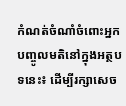កំណត់ចំណាំចំពោះអ្នកបញ្ចូលមតិនៅក្នុងអត្ថបទនេះ៖ ដើម្បីរក្សាសេច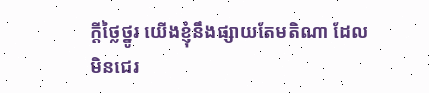ក្ដីថ្លៃថ្នូរ យើងខ្ញុំនឹងផ្សាយតែមតិណា ដែលមិនជេរ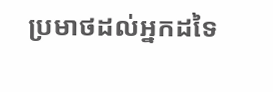ប្រមាថដល់អ្នកដទៃ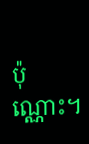ប៉ុណ្ណោះ។